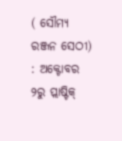( ସୌମ୍ୟ ରଞ୍ଜନ ସେଠୀ) : ଅକ୍ଟୋବର ୨ରୁ ପ୍ଲାଷ୍ଟିକ୍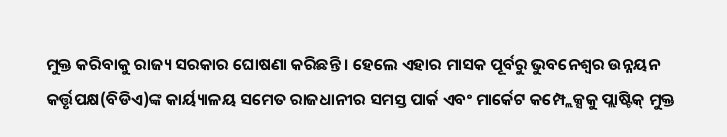ମୁକ୍ତ କରିବାକୁ ରାଜ୍ୟ ସରକାର ଘୋଷଣା କରିଛନ୍ତି । ହେଲେ ଏହାର ମାସକ ପୂର୍ବରୁ ଭୁବନେଶ୍ୱର ଉନ୍ନୟନ କର୍ତ୍ତୃପକ୍ଷ(ବିଡିଏ)ଙ୍କ କାର୍ୟ୍ୟାଳୟ ସମେତ ରାଜଧାନୀର ସମସ୍ତ ପାର୍କ ଏବଂ ମାର୍କେଟ କମ୍ପ୍ଲେକ୍ସକୁ ପ୍ଲାଷ୍ଟିକ୍ ମୁକ୍ତ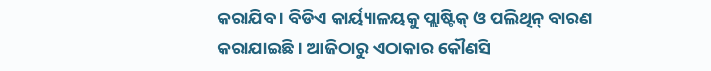କରାଯିବ । ବିଡିଏ କାର୍ୟ୍ୟାଳୟକୁ ପ୍ଲାଷ୍ଟିକ୍ ଓ ପଲିଥିନ୍ ବାରଣ କରାଯାଇଛି । ଆଜିଠାରୁ ଏଠାକାର କୌଣସି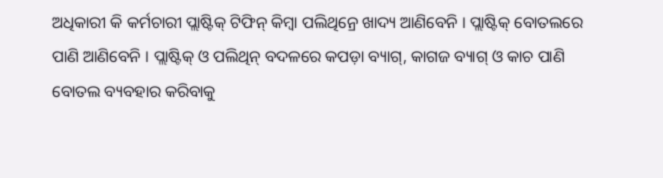ଅଧିକାରୀ କି କର୍ମଚାରୀ ପ୍ଲାଷ୍ଟିକ୍ ଟିଫିନ୍ କିମ୍ବା ପଲିଥିନ୍ରେ ଖାଦ୍ୟ ଆଣିବେନି । ପ୍ଲାଷ୍ଟିକ୍ ବୋତଲରେ ପାଣି ଆଣିବେନି । ପ୍ଲାଷ୍ଟିକ୍ ଓ ପଲିଥିନ୍ ବଦଳରେ କପଡ଼ା ବ୍ୟାଗ୍, କାଗଜ ବ୍ୟାଗ୍ ଓ କାଚ ପାଣି ବୋତଲ ବ୍ୟବହାର କରିବାକୁ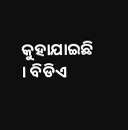କୁହାଯାଇଛି । ବିଡିଏ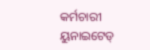କର୍ମଚାରୀ ୟୁନାଇଟେଡ୍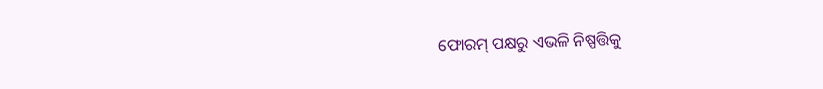ଫୋରମ୍ ପକ୍ଷରୁ ଏଭଳି ନିଷ୍ପତ୍ତିକୁ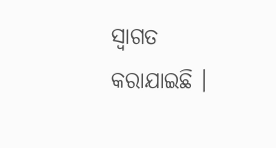ସ୍ୱାଗତ କରାଯାଇଛି ।